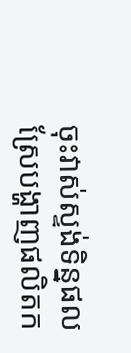ចុះវាស់ស្ទង់ទិន្នផលស្រែបង្ហាញផលិតក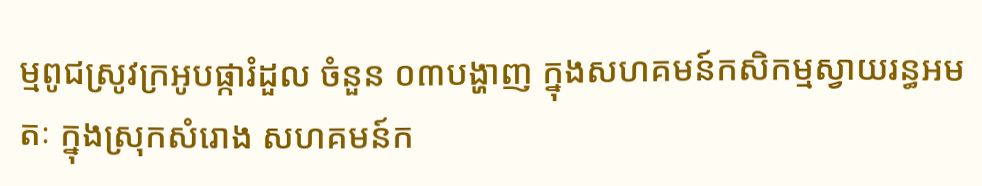ម្មពូជស្រូវក្រអូបផ្ការំដួល ចំនួន ០៣បង្ហាញ ក្នុងសហគមន៍កសិកម្មស្វាយរន្ធអមតៈ ក្នុងស្រុកសំរោង សហគមន៍ក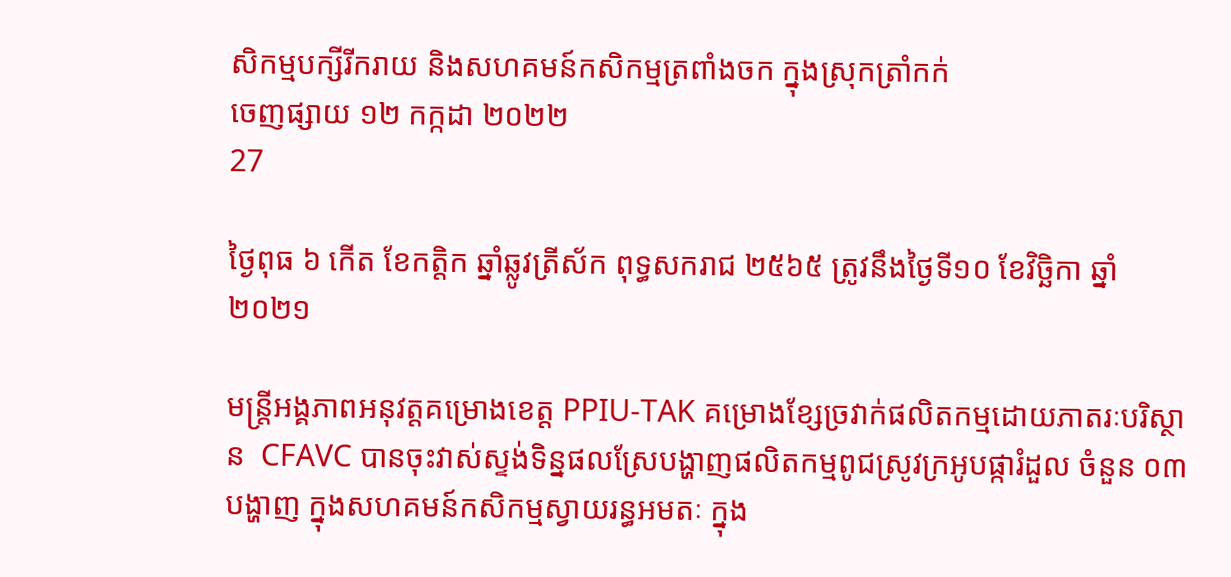សិកម្មបក្សីរីករាយ និងសហគមន៍កសិកម្មត្រពាំងចក ក្នុងស្រុកត្រាំកក់
ចេញផ្សាយ ១២ កក្កដា ២០២២
27

ថ្ងៃពុធ ៦ កើត ខែកត្តិក ឆ្នាំឆ្លូវត្រីស័ក ពុទ្ធសករាជ ២៥៦៥ ត្រូវនឹងថ្ងៃទី១០ ខែវិច្ឆិកា ឆ្នាំ២០២១

មន្ត្រីអង្គភាពអនុវត្ដគម្រោងខេត្ត PPIU-TAK គម្រោងខ្សែច្រវាក់ផលិតកម្មដោយភាតរៈបរិស្ថាន  CFAVC បានចុះវាស់ស្ទង់ទិន្នផលស្រែបង្ហាញផលិតកម្មពូជស្រូវក្រអូបផ្ការំដួល ចំនួន ០៣បង្ហាញ ក្នុងសហគមន៍កសិកម្មស្វាយរន្ធអមតៈ ក្នុង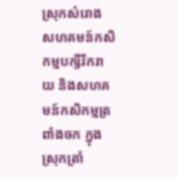ស្រុកសំរោង សហគមន៍កសិកម្មបក្សីរីករាយ និងសហគមន៍កសិកម្មត្រពាំងចក ក្នុងស្រុកត្រាំ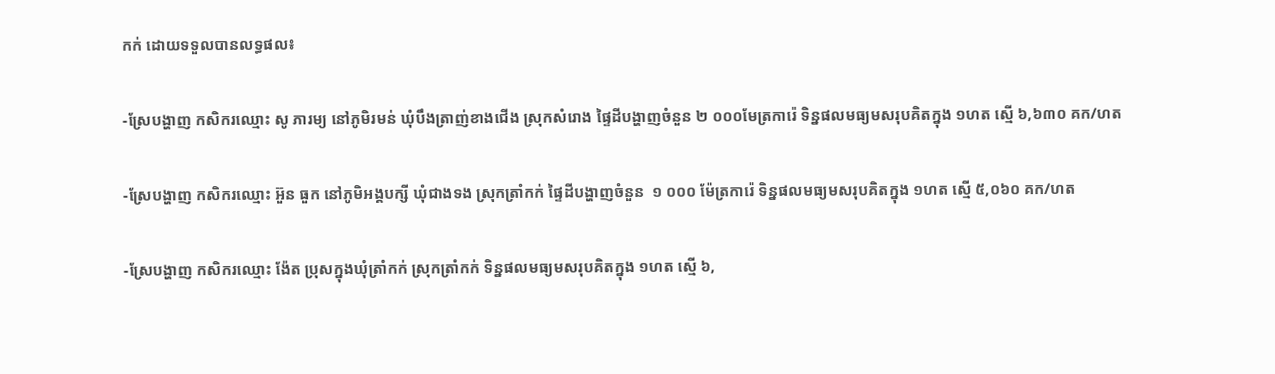កក់ ដោយទទួលបានលទ្ធផល៖

-ស្រែបង្ហាញ កសិករឈ្មោះ សូ ភារម្យ នៅភូមិរមន់ ឃុំបឹងត្រាញ់ខាងជើង ស្រុកសំរោង ផ្ទៃដីបង្ហាញចំនួន ២ ០០០មែត្រការ៉េ ទិន្នផលមធ្យមសរុបគិតក្នុង ១ហត ស្មើ ៦,៦៣០ គក/ហត

-ស្រែបង្ហាញ កសិករឈ្មោះ អ៊ួន ធួក នៅភូមិអង្គបក្សី ឃុំជាងទង ស្រុកត្រាំកក់ ផ្ទៃដីបង្ហាញចំនួន  ១ ០០០ ម៉ែត្រការ៉េ ទិន្នផលមធ្យមសរុបគិតក្នុង ១ហត ស្មើ ៥,០៦០ គក/ហត

-ស្រែបង្ហាញ កសិករឈ្មោះ ង៉ែត ប្រុសក្នុងឃុំត្រាំកក់ ស្រុកត្រាំកក់ ទិន្នផលមធ្យមសរុបគិតក្នុង ១ហត ស្មើ ៦,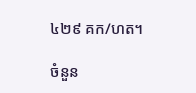៤២៩ គក/ហត។

ចំនួន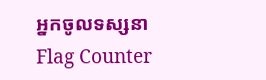អ្នកចូលទស្សនា
Flag Counter